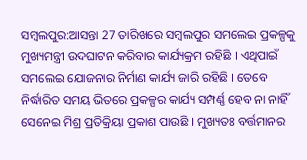ସମ୍ବଲପୁର:ଆସନ୍ତା 27 ତାରିଖରେ ସମ୍ବଲପୁର ସମଲେଇ ପ୍ରକଳ୍ପକୁ ମୁଖ୍ୟମନ୍ତ୍ରୀ ଉଦଘାଟନ କରିବାର କାର୍ଯ୍ୟକ୍ରମ ରହିଛି । ଏଥିପାଇଁ ସମଲେଇ ଯୋଜନାର ନିର୍ମାଣ କାର୍ଯ୍ୟ ଜାରି ରହିଛି । ତେବେ ନିର୍ଦ୍ଧାରିତ ସମୟ ଭିତରେ ପ୍ରକଳ୍ପର କାର୍ଯ୍ୟ ସମ୍ପର୍ଣ୍ଣ ହେବ ନା ନାହିଁ ସେନେଇ ମିଶ୍ର ପ୍ରତିକ୍ରିୟା ପ୍ରକାଶ ପାଉଛି । ମୁଖ୍ୟତଃ ବର୍ତ୍ତମାନର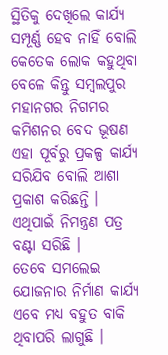ସ୍ଥିତିକୁ ଦେଖିଲେ କାର୍ଯ୍ୟ ସମ୍ପୂର୍ଣ୍ଣ ହେବ ନାହିଁ ବୋଲି କେତେକ ଲୋକ କହୁଥିବା ବେଳେ କିନ୍ତୁ ସମ୍ବଲପୁର ମହାନଗର ନିଗମର କମିଶନର ବେଦ ଭୂଷଣ ଏହା ପୂର୍ବରୁ ପ୍ରକଳ୍ପ କାର୍ଯ୍ୟ ସରିଯିବ ବୋଲି ଆଶା ପ୍ରକାଶ କରିଛନ୍ତି । ଏଥିପାଇଁ ନିମନ୍ତ୍ରଣ ପତ୍ର ବଣ୍ଟା ସରିଛି ।
ତେବେ ସମଲେଇ ଯୋଜନାର ନିର୍ମାଣ କାର୍ଯ୍ୟ ଏବେ ମଧ୍ୟ ବହୁତ ବାକି ଥିବାପରି ଲାଗୁଛି ।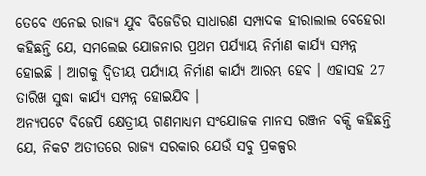ତେବେ ଏନେଇ ରାଜ୍ୟ ଯୁବ ବିଜେଡିର ସାଧାରଣ ସମ୍ପାଦକ ହୀରାଲାଲ ବେହେରା କହିଛନ୍ତି ଯେ, ସମଲେଇ ଯୋଜନାର ପ୍ରଥମ ପର୍ଯ୍ୟାୟ ନିର୍ମାଣ କାର୍ଯ୍ୟ ସମ୍ପନ୍ନ ହୋଇଛି । ଆଗକୁ ଦ୍ଵିତୀୟ ପର୍ଯ୍ୟାୟ ନିର୍ମାଣ କାର୍ଯ୍ୟ ଆରମ୍ଭ ହେବ । ଏହାସହ 27 ତାରିଖ ସୁଦ୍ଧା କାର୍ଯ୍ୟ ସମ୍ପନ୍ନ ହୋଇଯିବ ।
ଅନ୍ୟପଟେ ବିଜେପି କ୍ଷେତ୍ରୀୟ ଗଣମାଧ୍ୟମ ସଂଯୋଜକ ମାନସ ରଞ୍ଜନ ବକ୍ସି କହିଛନ୍ତି ଯେ, ନିକଟ ଅତୀତରେ ରାଜ୍ୟ ସରକାର ଯେଉଁ ସବୁ ପ୍ରକଳ୍ପର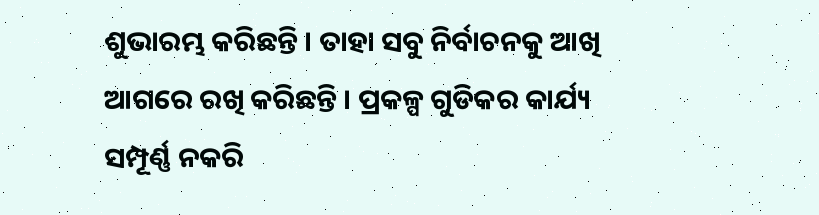ଶୁଭାରମ୍ଭ କରିଛନ୍ତି । ତାହା ସବୁ ନିର୍ବାଚନକୁ ଆଖି ଆଗରେ ରଖି କରିଛନ୍ତି । ପ୍ରକଳ୍ପ ଗୁଡିକର କାର୍ଯ୍ୟ ସମ୍ପୂର୍ଣ୍ଣ ନକରି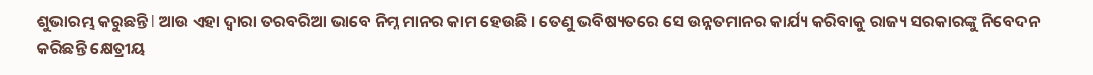ଶୁଭାରମ୍ଭ କରୁଛନ୍ତି l ଆଉ ଏହା ଦ୍ୱାରା ତରବରିଆ ଭାବେ ନିମ୍ନ ମାନର କାମ ହେଉଛି । ତେଣୁ ଭବିଷ୍ୟତରେ ସେ ଉନ୍ନତମାନର କାର୍ଯ୍ୟ କରିବାକୁ ରାଜ୍ୟ ସରକାରଙ୍କୁ ନିବେଦନ କରିଛନ୍ତି କ୍ଷେତ୍ରୀୟ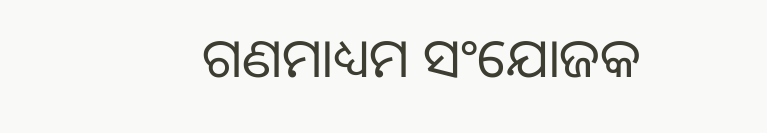ଗଣମାଧ୍ୟମ ସଂଯୋଜକ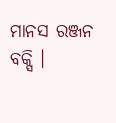ମାନସ ରଞ୍ଜନ ବକ୍ସି ।